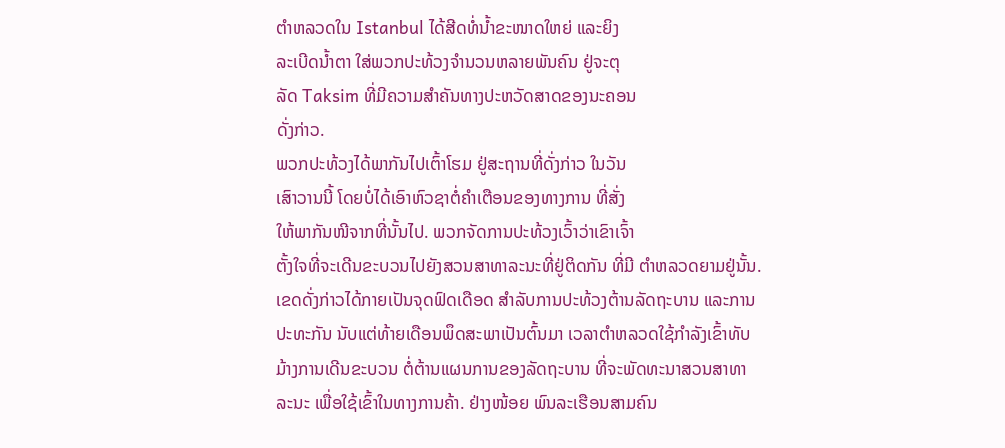ຕໍາຫລວດໃນ Istanbul ໄດ້ສີດທໍ່ນໍ້າຂະໜາດໃຫຍ່ ແລະຍິງ
ລະເບີດນໍ້າຕາ ໃສ່ພວກປະທ້ວງຈໍານວນຫລາຍພັນຄົນ ຢູ່ຈະຕຸ
ລັດ Taksim ທີ່ມີຄວາມສໍາຄັນທາງປະຫວັດສາດຂອງນະຄອນ
ດັ່ງກ່າວ.
ພວກປະທ້ວງໄດ້ພາກັນໄປເຕົ້າໂຮມ ຢູ່ສະຖານທີ່ດັ່ງກ່າວ ໃນວັນ
ເສົາວານນີ້ ໂດຍບໍ່ໄດ້ເອົາຫົວຊາຕໍ່ຄໍາເຕືອນຂອງທາງການ ທີ່ສັ່ງ
ໃຫ້ພາກັນໜີຈາກທີ່ນັ້ນໄປ. ພວກຈັດການປະທ້ວງເວົ້າວ່າເຂົາເຈົ້າ
ຕັ້ງໃຈທີ່ຈະເດີນຂະບວນໄປຍັງສວນສາທາລະນະທີ່ຢູ່ຕິດກັນ ທີ່ມີ ຕໍາຫລວດຍາມຢູ່ນັ້ນ.
ເຂດດັ່ງກ່າວໄດ້ກາຍເປັນຈຸດຟົດເດືອດ ສໍາລັບການປະທ້ວງຕ້ານລັດຖະບານ ແລະການ
ປະທະກັນ ນັບແຕ່ທ້າຍເດືອນພຶດສະພາເປັນຕົ້ນມາ ເວລາຕໍາຫລວດໃຊ້ກໍາລັງເຂົ້າທັບ
ມ້າງການເດີນຂະບວນ ຕໍ່ຕ້ານແຜນການຂອງລັດຖະບານ ທີ່ຈະພັດທະນາສວນສາທາ
ລະນະ ເພື່ອໃຊ້ເຂົ້າໃນທາງການຄ້າ. ຢ່າງໜ້ອຍ ພົນລະເຮືອນສາມຄົນ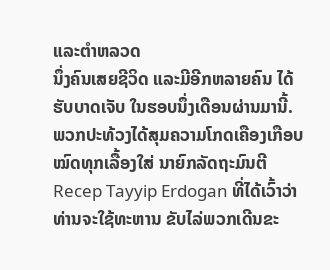ແລະຕໍາຫລວດ
ນຶ່ງຄົນເສຍຊີວິດ ແລະມີອີກຫລາຍຄົນ ໄດ້ຮັບບາດເຈັບ ໃນຮອບນຶ່ງເດືອນຜ່ານມານີ້.
ພວກປະທ້ວງໄດ້ສຸມຄວາມໂກດເຄືອງເກືອບໝົດທຸກເລື້ອງໃສ່ ນາຍົກລັດຖະມົນຕີ Recep Tayyip Erdogan ທີ່ໄດ້ເວົ້າວ່າ ທ່ານຈະໃຊ້ທະຫານ ຂັບໄລ່ພວກເດີນຂະ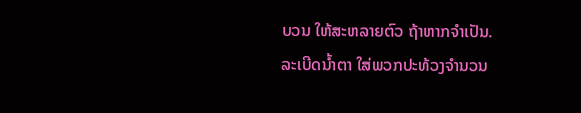ບວນ ໃຫ້ສະຫລາຍຕົວ ຖ້າຫາກຈໍາເປັນ.
ລະເບີດນໍ້າຕາ ໃສ່ພວກປະທ້ວງຈໍານວນ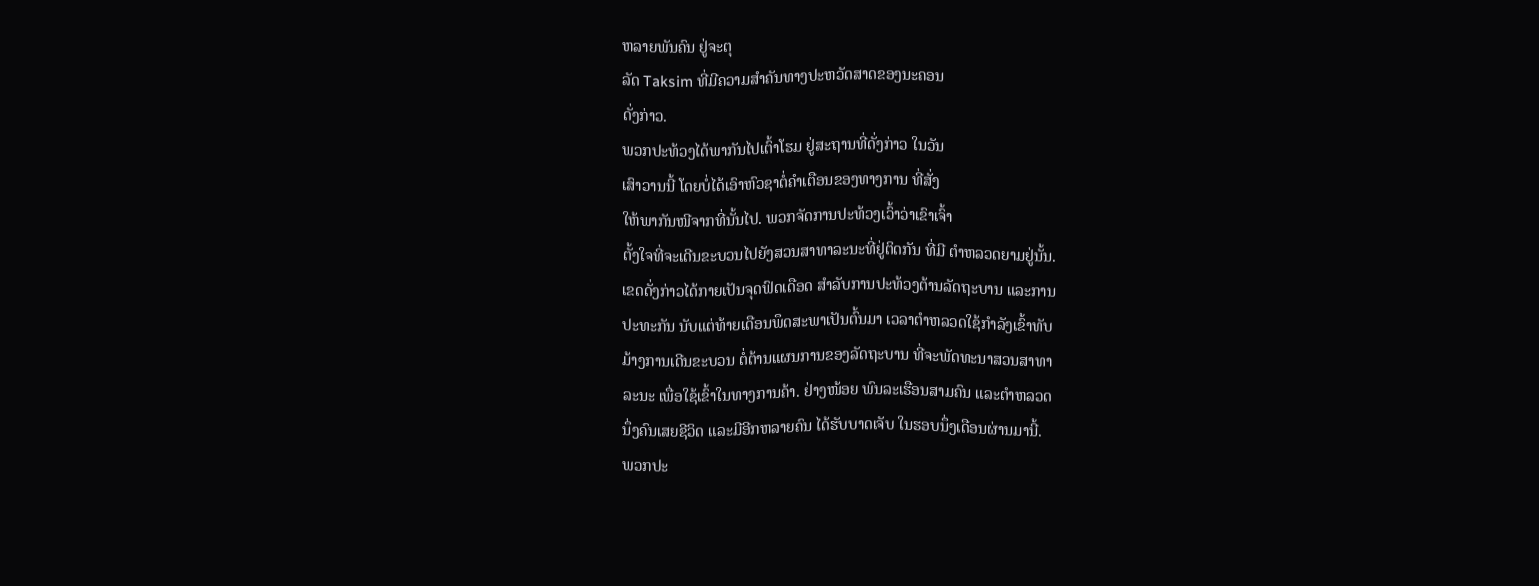ຫລາຍພັນຄົນ ຢູ່ຈະຕຸ
ລັດ Taksim ທີ່ມີຄວາມສໍາຄັນທາງປະຫວັດສາດຂອງນະຄອນ
ດັ່ງກ່າວ.
ພວກປະທ້ວງໄດ້ພາກັນໄປເຕົ້າໂຮມ ຢູ່ສະຖານທີ່ດັ່ງກ່າວ ໃນວັນ
ເສົາວານນີ້ ໂດຍບໍ່ໄດ້ເອົາຫົວຊາຕໍ່ຄໍາເຕືອນຂອງທາງການ ທີ່ສັ່ງ
ໃຫ້ພາກັນໜີຈາກທີ່ນັ້ນໄປ. ພວກຈັດການປະທ້ວງເວົ້າວ່າເຂົາເຈົ້າ
ຕັ້ງໃຈທີ່ຈະເດີນຂະບວນໄປຍັງສວນສາທາລະນະທີ່ຢູ່ຕິດກັນ ທີ່ມີ ຕໍາຫລວດຍາມຢູ່ນັ້ນ.
ເຂດດັ່ງກ່າວໄດ້ກາຍເປັນຈຸດຟົດເດືອດ ສໍາລັບການປະທ້ວງຕ້ານລັດຖະບານ ແລະການ
ປະທະກັນ ນັບແຕ່ທ້າຍເດືອນພຶດສະພາເປັນຕົ້ນມາ ເວລາຕໍາຫລວດໃຊ້ກໍາລັງເຂົ້າທັບ
ມ້າງການເດີນຂະບວນ ຕໍ່ຕ້ານແຜນການຂອງລັດຖະບານ ທີ່ຈະພັດທະນາສວນສາທາ
ລະນະ ເພື່ອໃຊ້ເຂົ້າໃນທາງການຄ້າ. ຢ່າງໜ້ອຍ ພົນລະເຮືອນສາມຄົນ ແລະຕໍາຫລວດ
ນຶ່ງຄົນເສຍຊີວິດ ແລະມີອີກຫລາຍຄົນ ໄດ້ຮັບບາດເຈັບ ໃນຮອບນຶ່ງເດືອນຜ່ານມານີ້.
ພວກປະ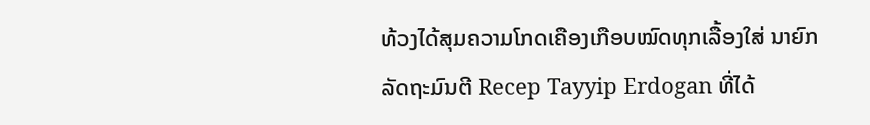ທ້ວງໄດ້ສຸມຄວາມໂກດເຄືອງເກືອບໝົດທຸກເລື້ອງໃສ່ ນາຍົກລັດຖະມົນຕີ Recep Tayyip Erdogan ທີ່ໄດ້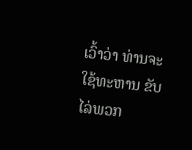ເວົ້າວ່າ ທ່ານຈະໃຊ້ທະຫານ ຂັບໄລ່ພວກ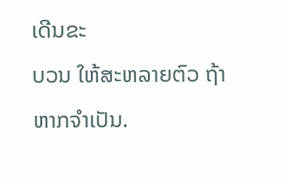ເດີນຂະ
ບວນ ໃຫ້ສະຫລາຍຕົວ ຖ້າຫາກຈໍາເປັນ.